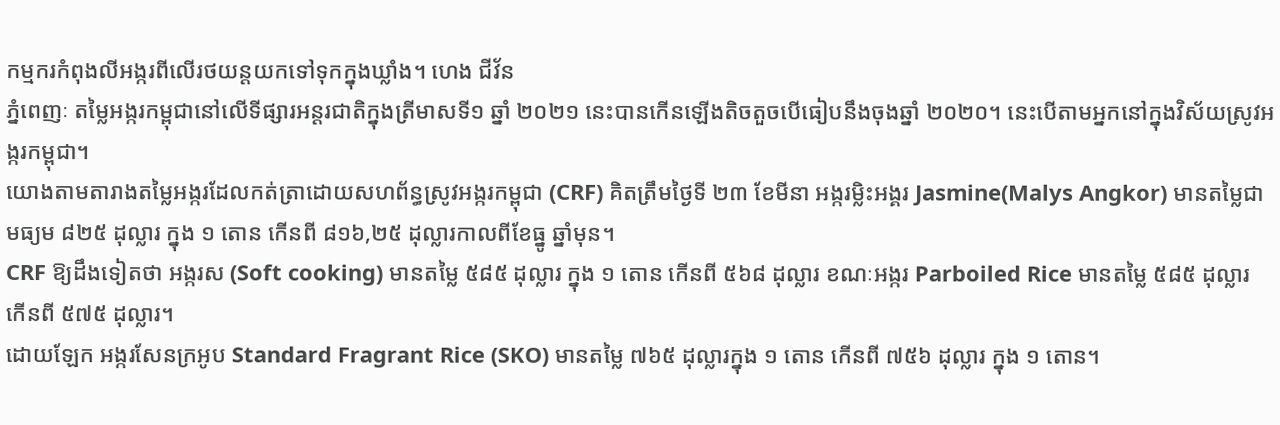កម្មករកំពុងលីអង្ករពីលើរថយន្តយកទៅទុកក្នុងឃ្លាំង។ ហេង ជីវ័ន
ភ្នំពេញៈ តម្លៃអង្ករកម្ពុជានៅលើទីផ្សារអន្តរជាតិក្នុងត្រីមាសទី១ ឆ្នាំ ២០២១ នេះបានកើនឡើងតិចតួចបើធៀបនឹងចុងឆ្នាំ ២០២០។ នេះបើតាមអ្នកនៅក្នុងវិស័យស្រូវអង្ករកម្ពុជា។
យោងតាមតារាងតម្លៃអង្ករដែលកត់ត្រាដោយសហព័ន្ធស្រូវអង្ករកម្ពុជា (CRF) គិតត្រឹមថ្ងៃទី ២៣ ខែមីនា អង្ករម្លិះអង្គរ Jasmine(Malys Angkor) មានតម្លៃជាមធ្យម ៨២៥ ដុល្លារ ក្នុង ១ តោន កើនពី ៨១៦,២៥ ដុល្លារកាលពីខែធ្នូ ឆ្នាំមុន។
CRF ឱ្យដឹងទៀតថា អង្ករស (Soft cooking) មានតម្លៃ ៥៨៥ ដុល្លារ ក្នុង ១ តោន កើនពី ៥៦៨ ដុល្លារ ខណៈអង្ករ Parboiled Rice មានតម្លៃ ៥៨៥ ដុល្លារ កើនពី ៥៧៥ ដុល្លារ។
ដោយឡែក អង្ករសែនក្រអូប Standard Fragrant Rice (SKO) មានតម្លៃ ៧៦៥ ដុល្លារក្នុង ១ តោន កើនពី ៧៥៦ ដុល្លារ ក្នុង ១ តោន។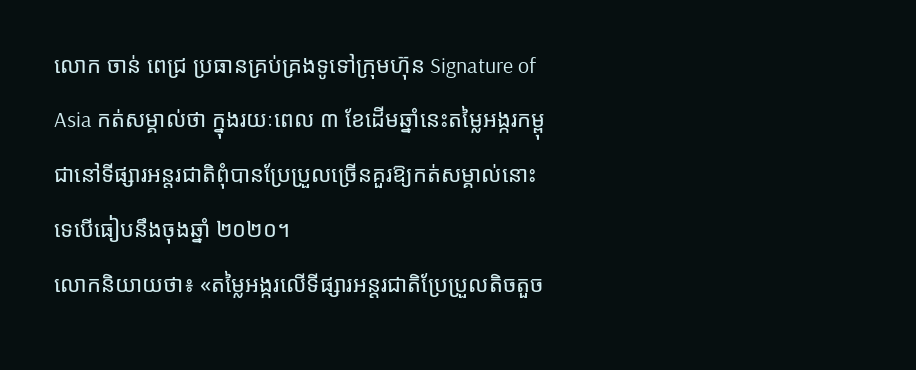លោក ចាន់ ពេជ្រ ប្រធានគ្រប់គ្រងទូទៅក្រុមហ៊ុន Signature of Asia កត់សម្គាល់ថា ក្នុងរយៈពេល ៣ ខែដើមឆ្នាំនេះតម្លៃអង្ករកម្ពុជានៅទីផ្សារអន្តរជាតិពុំបានប្រែប្រួលច្រើនគួរឱ្យកត់សម្គាល់នោះទេបើធៀបនឹងចុងឆ្នាំ ២០២០។
លោកនិយាយថា៖ «តម្លៃអង្ករលើទីផ្សារអន្តរជាតិប្រែប្រួលតិចតួច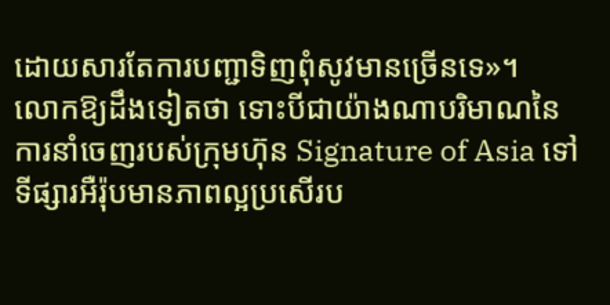ដោយសារតែការបញ្ជាទិញពុំសូវមានច្រើនទេ»។
លោកឱ្យដឹងទៀតថា ទោះបីជាយ៉ាងណាបរិមាណនៃការនាំចេញរបស់ក្រុមហ៊ុន Signature of Asia ទៅទីផ្សារអឺរ៉ុបមានភាពល្អប្រសើរប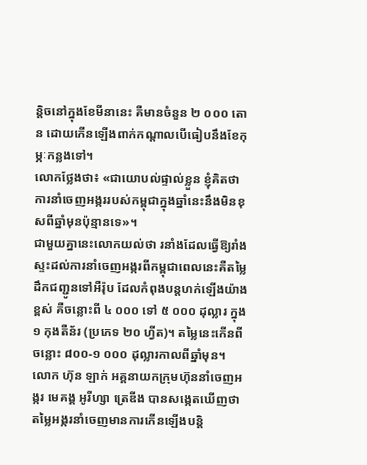ន្តិចនៅក្នុងខែមីនានេះ គឺមានចំនួន ២ ០០០ តោន ដោយកើនឡើងពាក់កណ្តាលបើធៀបនឹងខែកុម្ភៈកន្លងទៅ។
លោកថ្លែងថា៖ «ជាយោបល់ផ្ទាល់ខ្លួន ខ្ញុំគិតថា ការនាំចេញអង្កររបស់កម្ពុជាក្នុងឆ្នាំនេះនឹងមិនខុសពីឆ្នាំមុនប៉ុន្មានទេ»។
ជាមួយគ្នានេះលោកយល់ថា រនាំងដែលធ្វើឱ្យរាំងស្ទះដល់ការនាំចេញអង្ករពីកម្ពុជាពេលនេះគឺតម្លៃដឹកជញ្ជូនទៅអឺរ៉ុប ដែលកំពុងបន្តហក់ឡើងយ៉ាងខ្ពស់ គឺចន្លោះពី ៤ ០០០ ទៅ ៥ ០០០ ដុល្លារ ក្នុង ១ កុងតឺន័រ (ប្រភេទ ២០ ហ្វីត)។ តម្លៃនេះកើនពីចន្លោះ ៨០០-១ ០០០ ដុល្លារកាលពីឆ្នាំមុន។
លោក ហ៊ុន ឡាក់ អគ្គនាយកក្រុមហ៊ុននាំចេញអង្ករ មេគង្គ អូរីហ្សា ត្រេឌីង បានសង្កេតឃើញថា តម្លៃអង្ករនាំចេញមានការកើនឡើងបន្តិ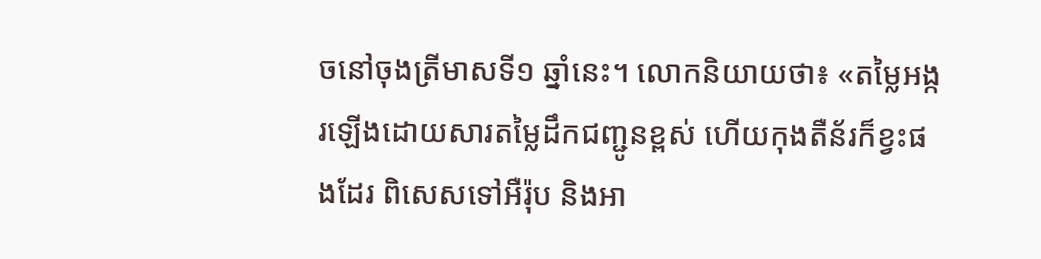ចនៅចុងត្រីមាសទី១ ឆ្នាំនេះ។ លោកនិយាយថា៖ «តម្លៃអង្ករឡើងដោយសារតម្លៃដឹកជញ្ជូនខ្ពស់ ហើយកុងតឺន័រក៏ខ្វះផងដែរ ពិសេសទៅអឺរ៉ុប និងអា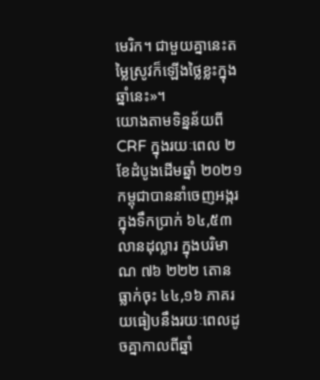មេរិក។ ជាមួយគ្នានេះតម្លៃស្រូវក៏ឡើងថ្លៃខ្លះក្នុងឆ្នាំនេះ»។
យោងតាមទិន្នន័យពី CRF ក្នុងរយៈពេល ២ ខែដំបូងដើមឆ្នាំ ២០២១ កម្ពុជាបាននាំចេញអង្ករក្នុងទឹកប្រាក់ ៦៤,៥៣ លានដុល្លារ ក្នុងបរិមាណ ៧៦ ២២២ តោន ធ្លាក់ចុះ ៤៤,១៦ ភាគរយធៀបនឹងរយៈពេលដូចគ្នាកាលពីឆ្នាំ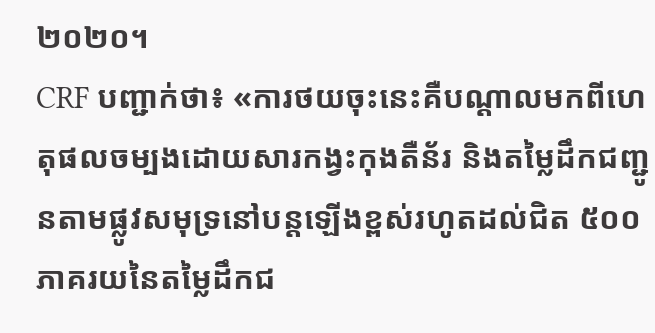២០២០។
CRF បញ្ជាក់ថា៖ «ការថយចុះនេះគឺបណ្តាលមកពីហេតុផលចម្បងដោយសារកង្វះកុងតឺន័រ និងតម្លៃដឹកជញ្ជូនតាមផ្លូវសមុទ្រនៅបន្តឡើងខ្ពស់រហូតដល់ជិត ៥០០ ភាគរយនៃតម្លៃដឹកជ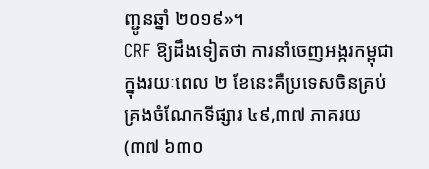ញ្ជូនឆ្នាំ ២០១៩»។
CRF ឱ្យដឹងទៀតថា ការនាំចេញអង្ករកម្ពុជាក្នុងរយៈពេល ២ ខែនេះគឺប្រទេសចិនគ្រប់គ្រងចំណែកទីផ្សារ ៤៩,៣៧ ភាគរយ (៣៧ ៦៣០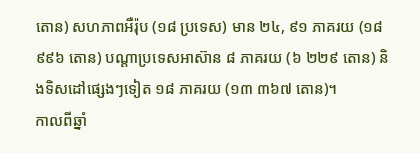តោន) សហភាពអឺរ៉ុប (១៨ ប្រទេស) មាន ២៤, ៩១ ភាគរយ (១៨ ៩៩៦ តោន) បណ្តាប្រទេសអាស៊ាន ៨ ភាគរយ (៦ ២២៩ តោន) និងទិសដៅផ្សេងៗទៀត ១៨ ភាគរយ (១៣ ៣៦៧ តោន)។
កាលពីឆ្នាំ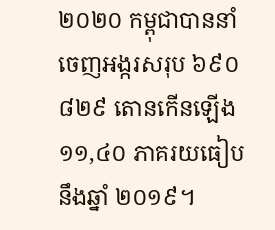២០២០ កម្ពុជាបាននាំចេញអង្ករសរុប ៦៩០ ៨២៩ តោនកើនឡើង ១១,៤០ ភាគរយធៀបនឹងឆ្នាំ ២០១៩។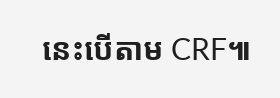នេះបើតាម CRF៕